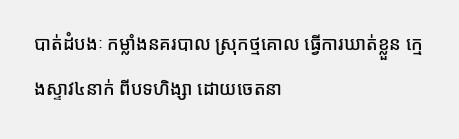បាត់ដំបងៈ កម្លាំងនគរបាល ស្រុកថ្មគោល ធ្វើការឃាត់ខ្លួន ក្មេងស្ទាវ៤នាក់ ពីបទហិង្សា ដោយចេតនា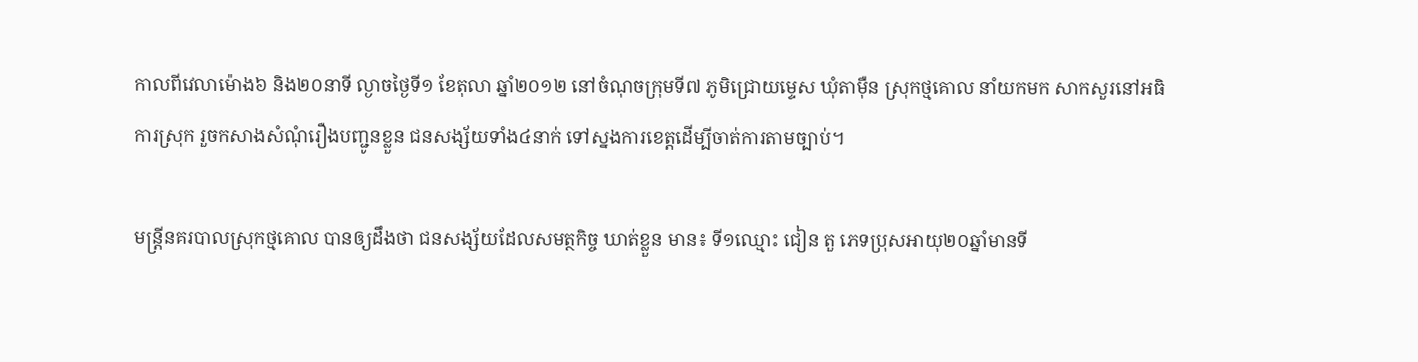កាលពីវេលាម៉ោង៦ និង២០នាទី ល្ងាចថ្ងៃទី១ ខែតុលា ឆ្នាំ២០១២ នៅចំណុចក្រុមទី៧ ភូមិជ្រោយម្ទេស ឃុំតាម៉ឺន ស្រុកថ្មគោល នាំយកមក សាកសួរនៅអធិការស្រុក រួចកសាងសំណុំរឿងបញ្ជូនខ្លួន ជនសង្ស័យទាំង៤នាក់ ទៅស្នងការខេត្តដើម្បីចាត់ការតាមច្បាប់។

មន្រ្តីនគរបាលស្រុកថ្មគោល បានឲ្យដឹងថា ជនសង្ស័យដែលសមត្ថកិច្ច ឃាត់ខ្លួន មាន៖ ទី១ឈ្មោះ ជៀន តួ ភេទប្រុសអាយុ២០ឆ្នាំមានទី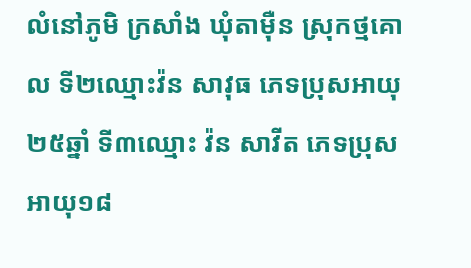លំនៅភូមិ ក្រសាំង ឃុំតាម៉ឺន ស្រុកថ្មគោល ទី២ឈ្មោះវ៉ន សាវុធ ភេទប្រុសអាយុ ២៥ឆ្នាំ ទី៣ឈ្មោះ វ៉ន សាវីត ភេទប្រុសអាយុ១៨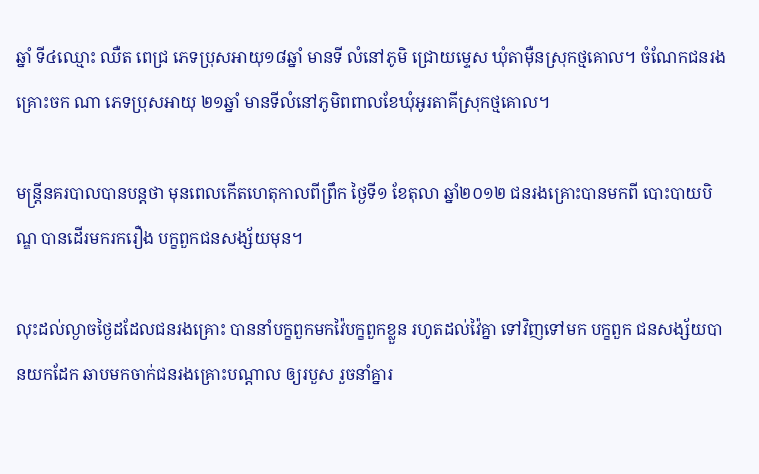ឆ្នាំ ទី៤ឈ្មោះ ឈឺត ពេជ្រ ភេទប្រុសអាយុ១៨ឆ្នាំ មានទី លំនៅភូមិ ជ្រោយម្ទេស ឃុំតាម៉ឺនស្រុកថ្មគោល។ ចំណែកជនរងគ្រោះចក ណា ភេទប្រុសអាយុ ២១ឆ្នាំ មានទីលំនៅភូមិពពាលខែឃុំអូរតាគីស្រុកថ្មគោល។

មន្រ្តីនគរបាលបានបន្តថា មុនពេលកើតហេតុកាលពីព្រឹក ថ្ងៃទី១ ខែតុលា ឆ្នាំ២០១២ ជនរងគ្រោះបានមកពី បោះបាយបិណ្ឌ បានដើរមករករឿង បក្ខពួកជនសង្ស័យមុន។

លុះដល់ល្ងាចថ្ងៃដដែលជនរងគ្រោះ បាននាំបក្ខពួកមកវ៉ៃបក្ខពួកខ្លួន រហូតដល់វ៉ៃគ្នា ទៅវិញទៅមក បក្ខពួក ជនសង្ស័យបានយកដែក ឆាបមកចាក់ជនរងគ្រោះបណ្តាល ឲ្យរបួស រួចនាំគ្នារ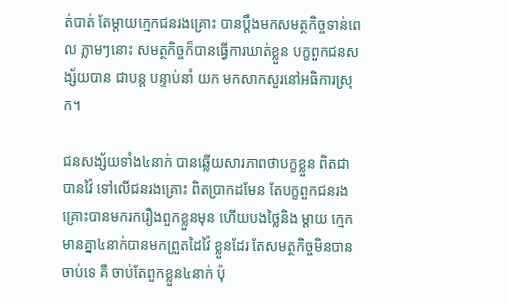ត់បាត់ តែម្តាយក្មេកជនរងគ្រោះ បានប្តឹងមកសមត្ថកិច្ចទាន់ពេល ភ្លាមៗនោះ សមត្ថកិច្ចក៏បានធ្វើការឃាត់ខ្លួន បក្ខពួកជនសង្ស័យបាន ជាបន្ត បន្ទាប់នាំ យក មកសាកសួរនៅអធិការស្រុក។

ជនសង្ស័យទាំង៤នាក់ បានឆ្លើយសារភាពថាបក្ខខ្លួន ពិតជាបានវ៉ៃ ទៅលើជនរងគ្រោះ ពិតប្រាកដមែន តែបក្ខពួកជនរងគ្រោះបានមករករឿងពួកខ្លួនមុន ហើយបងថ្លៃនិង ម្តាយ ក្មេកមានគ្នា៤នាក់បានមកព្រួតដៃវ៉ៃ ខ្លួនដែរ តែសមត្ថកិច្ចមិនបានចាប់ទេ គឺ ចាប់តែពួកខ្លួន៤នាក់ ប៉ុ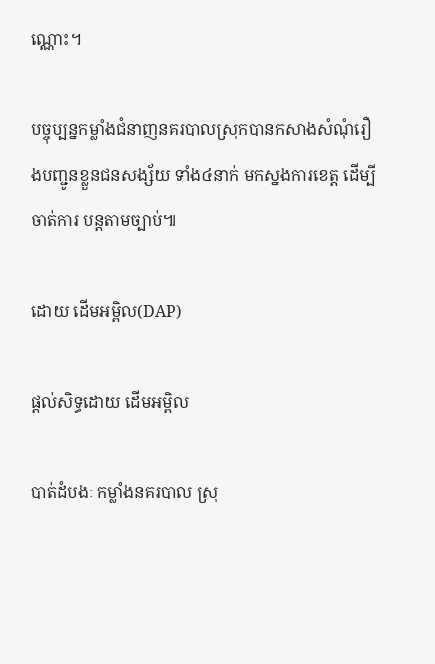ណ្ណោះ។

បច្ចុប្បន្នកម្លាំងជំនាញនគរបាលស្រុកបានកសាងសំណុំរឿងបញ្ជូនខ្លួនជនសង្ស័យ ទាំង៤នាក់ មកស្នងការខេត្ត ដើម្បីចាត់ការ បន្តតាមច្បាប់៕

ដោយ ដើមអម្ពិល(DAP)

ផ្តល់សិទ្ធដោយ ដើមអម្ពិល

បាត់ដំបងៈ កម្លាំងនគរបាល ស្រុ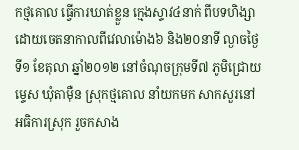កថ្មគោល ធ្វើការឃាត់ខ្លួន ក្មេងស្ទាវ៤នាក់ ពីបទហិង្សា ដោយចេតនាកាលពីវេលាម៉ោង៦ និង២០នាទី ល្ងាចថ្ងៃទី១ ខែតុលា ឆ្នាំ២០១២ នៅចំណុចក្រុមទី៧ ភូមិជ្រោយម្ទេស ឃុំតាម៉ឺន ស្រុកថ្មគោល នាំយកមក សាកសួរនៅអធិការស្រុក រួចកសាង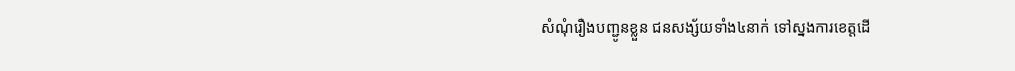សំណុំរឿងបញ្ជូនខ្លួន ជនសង្ស័យទាំង៤នាក់ ទៅស្នងការខេត្តដើ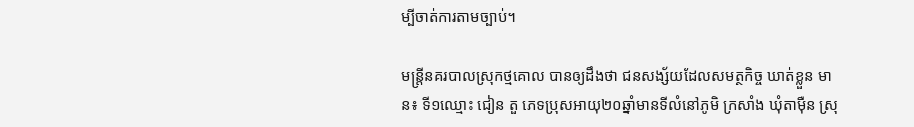ម្បីចាត់ការតាមច្បាប់។

មន្រ្តីនគរបាលស្រុកថ្មគោល បានឲ្យដឹងថា ជនសង្ស័យដែលសមត្ថកិច្ច ឃាត់ខ្លួន មាន៖ ទី១ឈ្មោះ ជៀន តួ ភេទប្រុសអាយុ២០ឆ្នាំមានទីលំនៅភូមិ ក្រសាំង ឃុំតាម៉ឺន ស្រុ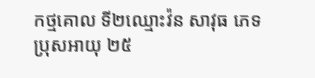កថ្មគោល ទី២ឈ្មោះវ៉ន សាវុធ ភេទប្រុសអាយុ ២៥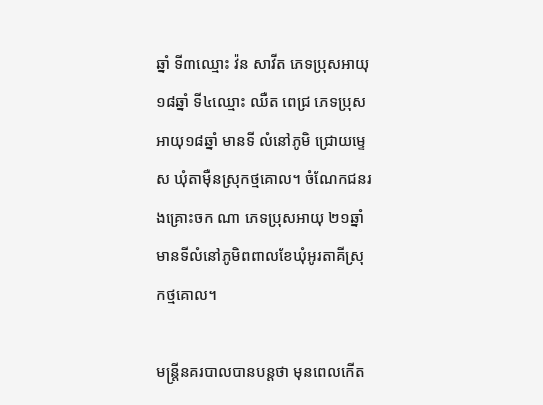ឆ្នាំ ទី៣ឈ្មោះ វ៉ន សាវីត ភេទប្រុសអាយុ១៨ឆ្នាំ ទី៤ឈ្មោះ ឈឺត ពេជ្រ ភេទប្រុសអាយុ១៨ឆ្នាំ មានទី លំនៅភូមិ ជ្រោយម្ទេស ឃុំតាម៉ឺនស្រុកថ្មគោល។ ចំណែកជនរងគ្រោះចក ណា ភេទប្រុសអាយុ ២១ឆ្នាំ មានទីលំនៅភូមិពពាលខែឃុំអូរតាគីស្រុកថ្មគោល។

មន្រ្តីនគរបាលបានបន្តថា មុនពេលកើត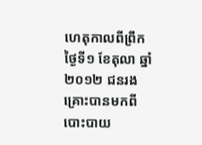ហេតុកាលពីព្រឹក ថ្ងៃទី១ ខែតុលា ឆ្នាំ២០១២ ជនរងគ្រោះបានមកពី បោះបាយ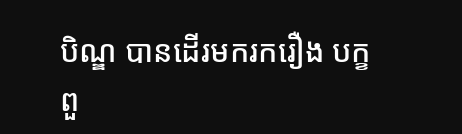បិណ្ឌ បានដើរមករករឿង បក្ខពួ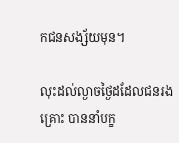កជនសង្ស័យមុន។

លុះដល់ល្ងាចថ្ងៃដដែលជនរងគ្រោះ បាននាំបក្ខ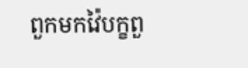ពួកមកវ៉ៃបក្ខពួ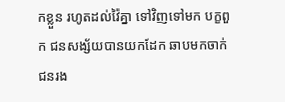កខ្លួន រហូតដល់វ៉ៃគ្នា ទៅវិញទៅមក បក្ខពួក ជនសង្ស័យបានយកដែក ឆាបមកចាក់ជនរង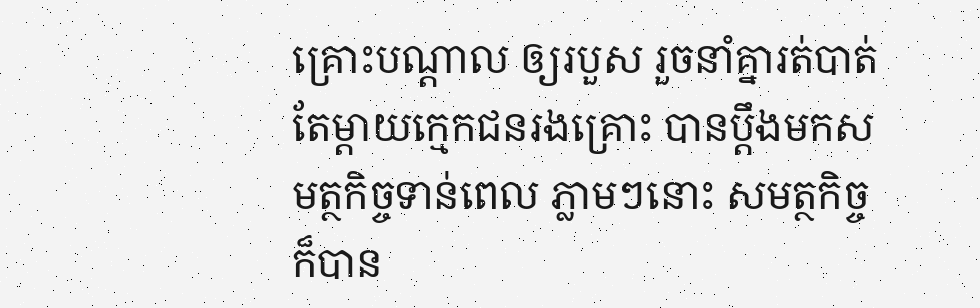គ្រោះបណ្តាល ឲ្យរបួស រួចនាំគ្នារត់បាត់ តែម្តាយក្មេកជនរងគ្រោះ បានប្តឹងមកសមត្ថកិច្ចទាន់ពេល ភ្លាមៗនោះ សមត្ថកិច្ចក៏បាន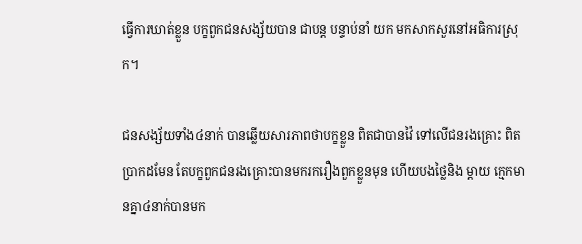ធ្វើការឃាត់ខ្លួន បក្ខពួកជនសង្ស័យបាន ជាបន្ត បន្ទាប់នាំ យក មកសាកសួរនៅអធិការស្រុក។

ជនសង្ស័យទាំង៤នាក់ បានឆ្លើយសារភាពថាបក្ខខ្លួន ពិតជាបានវ៉ៃ ទៅលើជនរងគ្រោះ ពិតប្រាកដមែន តែបក្ខពួកជនរងគ្រោះបានមករករឿងពួកខ្លួនមុន ហើយបងថ្លៃនិង ម្តាយ ក្មេកមានគ្នា៤នាក់បានមក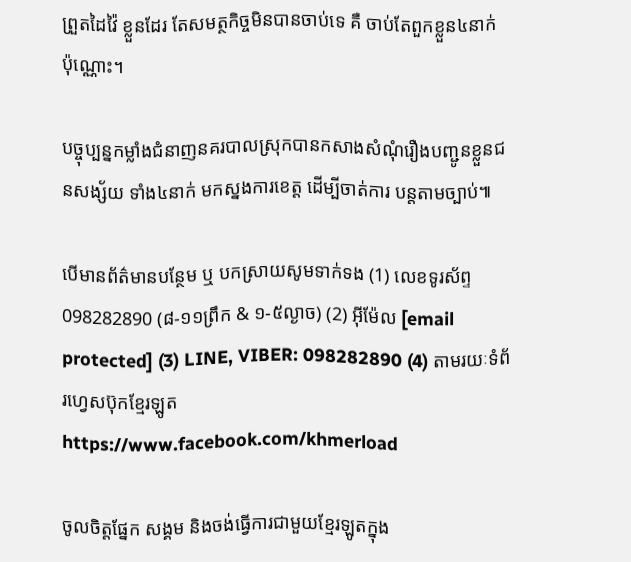ព្រួតដៃវ៉ៃ ខ្លួនដែរ តែសមត្ថកិច្ចមិនបានចាប់ទេ គឺ ចាប់តែពួកខ្លួន៤នាក់ ប៉ុណ្ណោះ។

បច្ចុប្បន្នកម្លាំងជំនាញនគរបាលស្រុកបានកសាងសំណុំរឿងបញ្ជូនខ្លួនជនសង្ស័យ ទាំង៤នាក់ មកស្នងការខេត្ត ដើម្បីចាត់ការ បន្តតាមច្បាប់៕

បើមានព័ត៌មានបន្ថែម ឬ បកស្រាយសូមទាក់ទង (1) លេខទូរស័ព្ទ 098282890 (៨-១១ព្រឹក & ១-៥ល្ងាច) (2) អ៊ីម៉ែល [email protected] (3) LINE, VIBER: 098282890 (4) តាមរយៈទំព័រហ្វេសប៊ុកខ្មែរឡូត https://www.facebook.com/khmerload

ចូលចិត្តផ្នែក សង្គម និងចង់ធ្វើការជាមួយខ្មែរឡូតក្នុង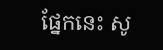ផ្នែកនេះ សូ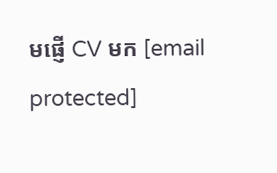មផ្ញើ CV មក [email protected]